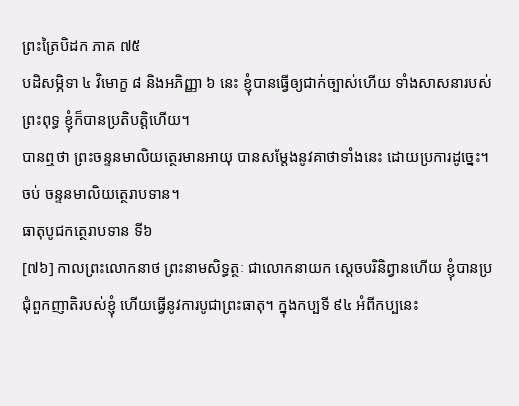ព្រះត្រៃបិដក ភាគ ៧៥
បដិសម្ភិទា ៤ វិមោក្ខ ៨ និងអភិញ្ញា ៦ នេះ ខ្ញុំបានធ្វើឲ្យជាក់ច្បាស់ហើយ ទាំងសាសនារបស់ព្រះពុទ្ធ ខ្ញុំក៏បានប្រតិបត្តិហើយ។
បានឮថា ព្រះចន្ទនមាលិយត្ថេរមានអាយុ បានសម្តែងនូវគាថាទាំងនេះ ដោយប្រការដូច្នេះ។
ចប់ ចន្ទនមាលិយត្ថេរាបទាន។
ធាតុបូជកត្ថេរាបទាន ទី៦
[៧៦] កាលព្រះលោកនាថ ព្រះនាមសិទ្ធត្ថៈ ជាលោកនាយក ស្តេចបរិនិព្វានហើយ ខ្ញុំបានប្រជុំពួកញាតិរបស់ខ្ញុំ ហើយធ្វើនូវការបូជាព្រះធាតុ។ ក្នុងកប្បទី ៩៤ អំពីកប្បនេះ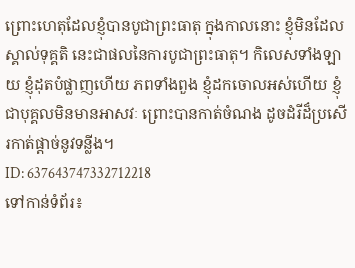ព្រោះហេតុដែលខ្ញុំបានបូជាព្រះធាតុ ក្នុងកាលនោះ ខ្ញុំមិនដែលស្គាល់ទុគ្គតិ នេះជាផលនៃការបូជាព្រះធាតុ។ កិលេសទាំងឡាយ ខ្ញុំដុតបំផ្លាញហើយ ភពទាំងពួង ខ្ញុំដកចោលអស់ហើយ ខ្ញុំជាបុគ្គលមិនមានអាសវៈ ព្រោះបានកាត់ចំណង ដូចដំរីដ៏ប្រសើរកាត់ផ្តាច់នូវទន្លីង។
ID: 637643747332712218
ទៅកាន់ទំព័រ៖